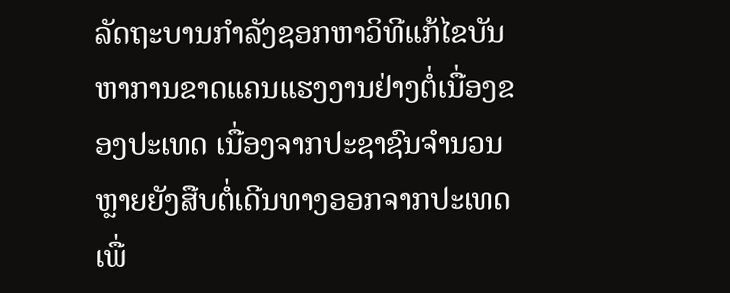ລັດຖະບານກຳລັງຊອກຫາວິທີແກ້ໄຂບັນຫາການຂາດແຄນແຮງງານຢ່າງຕໍ່ເນື່ອງຂອງປະເທດ ເນື່ອງຈາກປະຊາຊົນຈຳນວນຫຼາຍຍັງສືບຕໍ່ເດີນທາງອອກຈາກປະເທດເພື່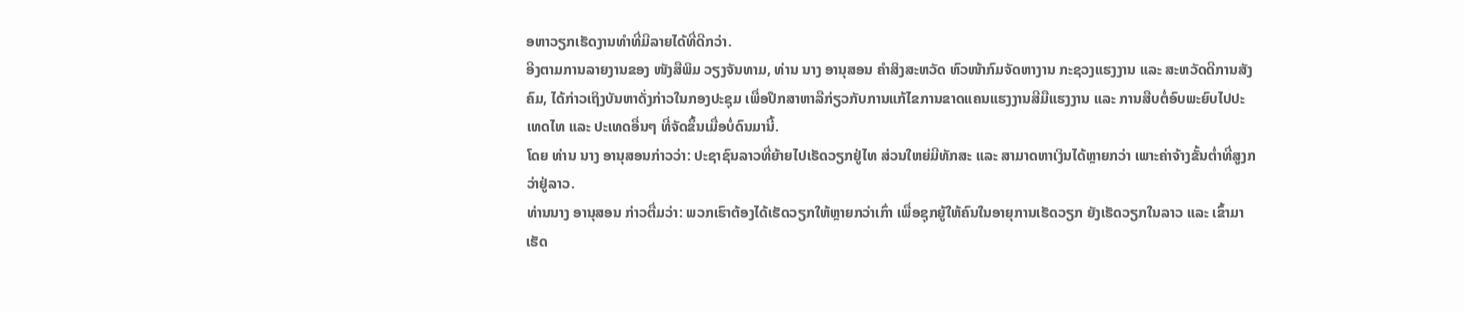ອຫາວຽກເຮັດງານທຳທີ່ມີລາຍໄດ້ທີ່ດີກວ່າ.
ອີງຕາມການລາຍງານຂອງ ໜັງສືພິມ ວຽງຈັນທາມ, ທ່ານ ນາງ ອານຸສອນ ຄຳສິງສະຫວັດ ຫົວໜ້າກົມຈັດຫາງານ ກະຊວງແຮງງານ ແລະ ສະຫວັດດີການສັງຄົມ, ໄດ້ກ່າວເຖິງບັນຫາດັ່ງກ່າວໃນກອງປະຊຸມ ເພື່ອປຶກສາຫາລືກ່ຽວກັບການແກ້ໄຂການຂາດແຄນແຮງງານສີມືແຮງງານ ແລະ ການສືບຕໍ່ອົບພະຍົບໄປປະເທດໄທ ແລະ ປະເທດອື່ນໆ ທີ່ຈັດຂຶ້ນເມື່ອບໍ່ດົນມານີ້.
ໂດຍ ທ່ານ ນາງ ອານຸສອນກ່າວວ່າ: ປະຊາຊົນລາວທີ່ຍ້າຍໄປເຮັດວຽກຢູ່ໄທ ສ່ວນໃຫຍ່ມີທັກສະ ແລະ ສາມາດຫາເງິນໄດ້ຫຼາຍກວ່າ ເພາະຄ່າຈ້າງຂັ້ນຕ່ຳທີ່ສູງກວ່າຢູ່ລາວ.
ທ່ານນາງ ອານຸສອນ ກ່າວຕື່ມວ່າ: ພວກເຮົາຕ້ອງໄດ້ເຮັດວຽກໃຫ້ຫຼາຍກວ່າເກົ່າ ເພື່ອຊຸກຍູ້ໃຫ້ຄົນໃນອາຍຸການເຮັດວຽກ ຍັງເຮັດວຽກໃນລາວ ແລະ ເຂົ້າມາເຮັດ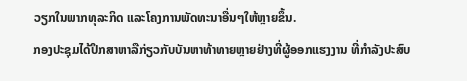ວຽກໃນພາກທຸລະກິດ ແລະໂຄງການພັດທະນາອື່ນໆໃຫ້ຫຼາຍຂຶ້ນ.
ກອງປະຊຸມໄດ້ປຶກສາຫາລືກ່ຽວກັບບັນຫາທ້າທາຍຫຼາຍຢ່າງທີ່ຜູ້ອອກແຮງງານ ທີ່ກໍາລັງປະສົບ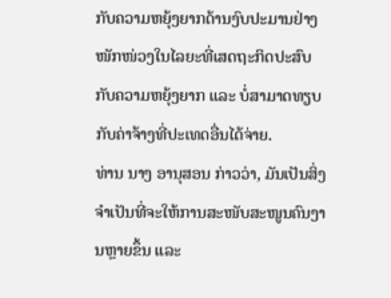ກັບຄວາມຫຍຸ້ງຍາກດ້ານງົບປະມານຢ່າງໜັກໜ່ວງໃນໄລຍະທີ່ເສດຖະກິດປະສົບກັບຄວາມຫຍຸ້ງຍາກ ແລະ ບໍ່ສາມາດທຽບກັບຄ່າຈ້າງທີ່ປະເທດອື່ນໄດ້ຈ່າຍ.
ທ່ານ ນາງ ອານຸສອນ ກ່າວວ່າ, ມັນເປັນສິ່ງຈຳເປັນທີ່ຈະໃຫ້ການສະໜັບສະໜູນຄົນງານຫຼາຍຂຶ້ນ ແລະ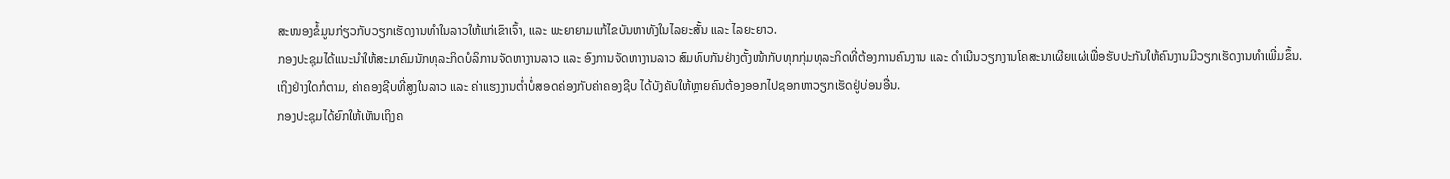ສະໜອງຂໍ້ມູນກ່ຽວກັບວຽກເຮັດງານທຳໃນລາວໃຫ້ແກ່ເຂົາເຈົ້າ, ແລະ ພະຍາຍາມແກ້ໄຂບັນຫາທັງໃນໄລຍະສັ້ນ ແລະ ໄລຍະຍາວ.
ກອງປະຊຸມໄດ້ແນະນຳໃຫ້ສະມາຄົມນັກທຸລະກິດບໍລິການຈັດຫາງານລາວ ແລະ ອົງການຈັດຫາງານລາວ ສົມທົບກັນຢ່າງຕັ້ງໜ້າກັບທຸກກຸ່ມທຸລະກິດທີ່ຕ້ອງການຄົນງານ ແລະ ດຳເນີນວຽກງານໂຄສະນາເຜີຍແຜ່ເພື່ອຮັບປະກັນໃຫ້ຄົນງານມີວຽກເຮັດງານທຳເພີ່ມຂຶ້ນ.
ເຖິງຢ່າງໃດກໍຕາມ, ຄ່າຄອງຊີບທີ່ສູງໃນລາວ ແລະ ຄ່າແຮງງານຕໍ່າບໍ່ສອດຄ່ອງກັບຄ່າຄອງຊີບ ໄດ້ບັງຄັບໃຫ້ຫຼາຍຄົນຕ້ອງອອກໄປຊອກຫາວຽກເຮັດຢູ່ບ່ອນອື່ນ.
ກອງປະຊຸມໄດ້ຍົກໃຫ້ເຫັນເຖິງຄ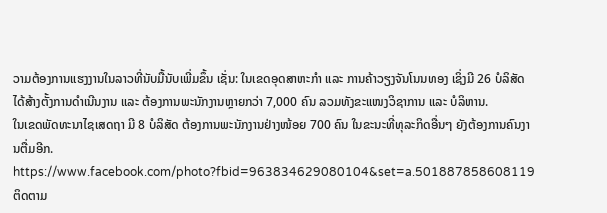ວາມຕ້ອງການແຮງງານໃນລາວທີ່ນັບມື້ນັບເພີ່ມຂຶ້ນ ເຊັ່ນ: ໃນເຂດອຸດສາຫະກຳ ແລະ ການຄ້າວຽງຈັນໂນນທອງ ເຊິ່ງມີ 26 ບໍລິສັດໄດ້ສ້າງຕັ້ງການດຳເນີນງານ ແລະ ຕ້ອງການພະນັກງານຫຼາຍກວ່າ 7,000 ຄົນ ລວມທັງຂະແໜງວິຊາການ ແລະ ບໍລິຫານ.
ໃນເຂດພັດທະນາໄຊເສດຖາ ມີ 8 ບໍລິສັດ ຕ້ອງການພະນັກງານຢ່າງໜ້ອຍ 700 ຄົນ ໃນຂະນະທີ່ທຸລະກິດອື່ນໆ ຍັງຕ້ອງການຄົນງານຕື່ມອີກ.
https://www.facebook.com/photo?fbid=963834629080104&set=a.501887858608119
ຕິດຕາມ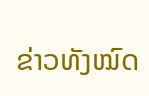ຂ່າວທັງໝົດ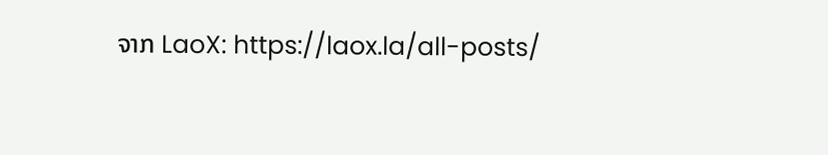ຈາກ LaoX: https://laox.la/all-posts/